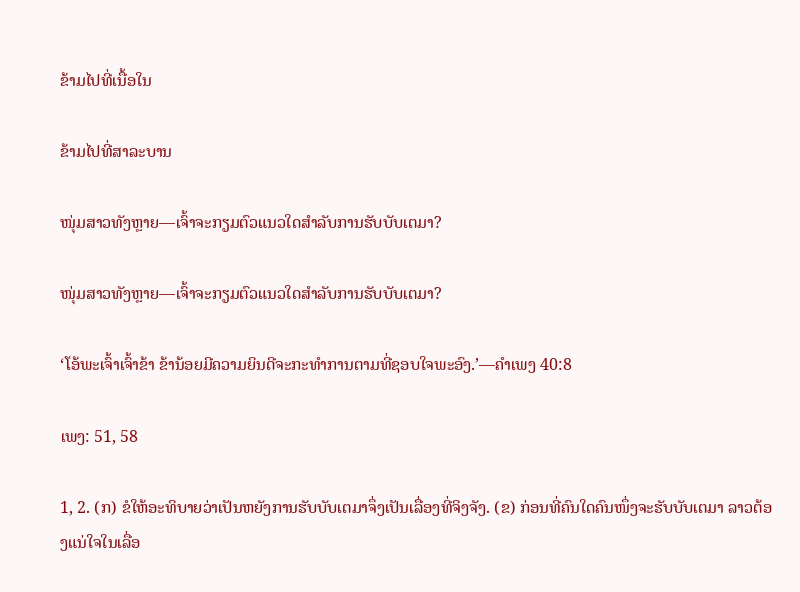ຂ້າມໄປທີ່ເນື້ອໃນ

ຂ້າມໄປທີ່ສາລະບານ

ໜຸ່ມສາວທັງຫຼາຍ—ເຈົ້າຈະກຽມຕົວແນວໃດສຳລັບການຮັບບັບເຕມາ?

ໜຸ່ມສາວທັງຫຼາຍ—ເຈົ້າຈະກຽມຕົວແນວໃດສຳລັບການຮັບບັບເຕມາ?

‘ໂອ້ພະເຈົ້າເຈົ້າຂ້າ ຂ້ານ້ອຍມີຄວາມຍິນດີຈະກະທຳການຕາມທີ່ຊອບໃຈພະອົງ.’—ຄຳເພງ 40:8

ເພງ: 51, 58

1, 2. (ກ) ຂໍໃຫ້ອະທິບາຍວ່າເປັນຫຍັງການຮັບບັບເຕມາຈຶ່ງເປັນເລື່ອງທີ່ຈິງຈັງ. (ຂ) ກ່ອນທີ່ຄົນໃດຄົນໜຶ່ງຈະຮັບບັບເຕມາ ລາວຕ້ອງແນ່ໃຈໃນເລື່ອ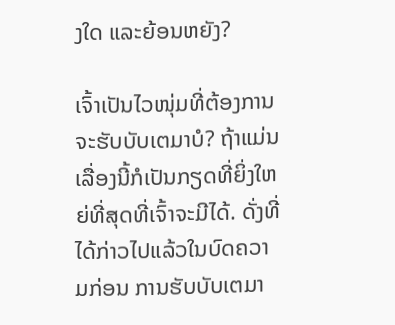ງໃດ ແລະຍ້ອນຫຍັງ?

ເຈົ້າເປັນໄວໜຸ່ມທີ່ຕ້ອງການຈະຮັບບັບເຕມາບໍ? ຖ້າແມ່ນ ເລື່ອງນີ້ກໍເປັນກຽດທີ່ຍິ່ງໃຫຍ່ທີ່ສຸດທີ່ເຈົ້າຈະມີໄດ້. ດັ່ງທີ່ໄດ້ກ່າວໄປແລ້ວໃນບົດຄວາມກ່ອນ ການຮັບບັບເຕມາ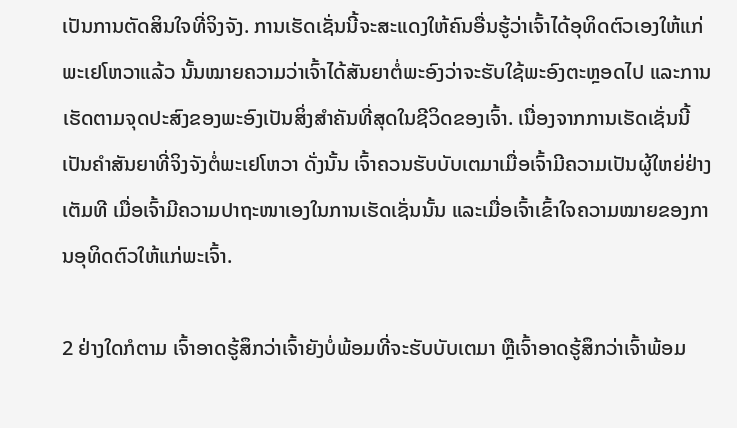ເປັນການຕັດສິນໃຈທີ່ຈິງຈັງ. ການເຮັດເຊັ່ນນີ້ຈະສະແດງໃຫ້ຄົນອື່ນຮູ້ວ່າເຈົ້າໄດ້ອຸທິດຕົວເອງໃຫ້ແກ່ພະເຢໂຫວາແລ້ວ ນັ້ນໝາຍຄວາມວ່າເຈົ້າໄດ້ສັນຍາຕໍ່ພະອົງວ່າຈະຮັບໃຊ້ພະອົງຕະຫຼອດໄປ ແລະການເຮັດຕາມຈຸດປະສົງຂອງພະອົງເປັນສິ່ງສຳຄັນທີ່ສຸດໃນຊີວິດຂອງເຈົ້າ. ເນື່ອງຈາກການເຮັດເຊັ່ນນີ້ເປັນຄຳສັນຍາທີ່ຈິງຈັງຕໍ່ພະເຢໂຫວາ ດັ່ງນັ້ນ ເຈົ້າຄວນຮັບບັບເຕມາເມື່ອເຈົ້າມີຄວາມເປັນຜູ້ໃຫຍ່ຢ່າງເຕັມທີ ເມື່ອເຈົ້າມີຄວາມປາຖະໜາເອງໃນການເຮັດເຊັ່ນນັ້ນ ແລະເມື່ອເຈົ້າເຂົ້າໃຈຄວາມໝາຍຂອງການອຸທິດຕົວໃຫ້ແກ່ພະເຈົ້າ.

2 ຢ່າງໃດກໍຕາມ ເຈົ້າອາດຮູ້ສຶກວ່າເຈົ້າຍັງບໍ່ພ້ອມທີ່ຈະຮັບບັບເຕມາ ຫຼືເຈົ້າອາດຮູ້ສຶກວ່າເຈົ້າພ້ອມ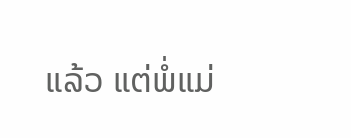ແລ້ວ ແຕ່ພໍ່ແມ່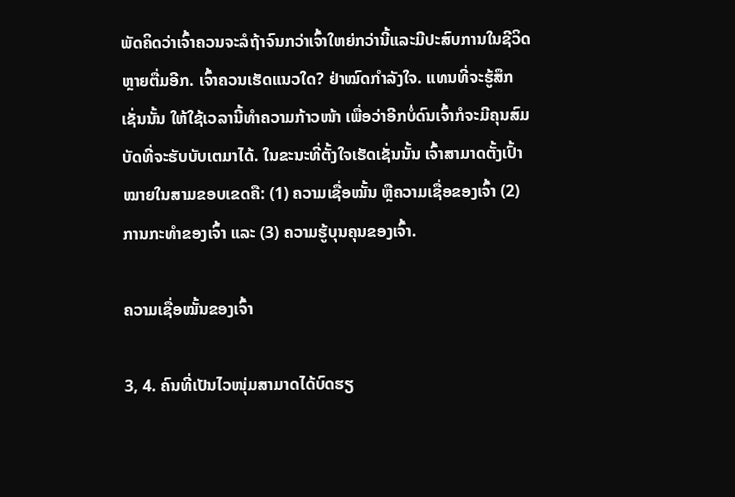ພັດຄິດວ່າເຈົ້າຄວນຈະລໍຖ້າຈົນກວ່າເຈົ້າໃຫຍ່ກວ່ານີ້ແລະມີປະສົບການໃນຊີວິດຫຼາຍຕື່ມອີກ. ເຈົ້າຄວນເຮັດແນວໃດ? ຢ່າໝົດກຳລັງໃຈ. ແທນທີ່ຈະຮູ້ສຶກເຊັ່ນນັ້ນ ໃຫ້ໃຊ້ເວລານີ້ທຳຄວາມກ້າວໜ້າ ເພື່ອວ່າອີກບໍ່ດົນເຈົ້າກໍຈະມີຄຸນສົມບັດທີ່ຈະຮັບບັບເຕມາໄດ້. ໃນຂະນະທີ່ຕັ້ງໃຈເຮັດເຊັ່ນນັ້ນ ເຈົ້າສາມາດຕັ້ງເປົ້າໝາຍໃນສາມຂອບເຂດຄື: (1) ຄວາມເຊື່ອໝັ້ນ ຫຼືຄວາມເຊື່ອຂອງເຈົ້າ (2) ການກະທຳຂອງເຈົ້າ ແລະ (3) ຄວາມຮູ້ບຸນຄຸນຂອງເຈົ້າ.

ຄວາມເຊື່ອໝັ້ນຂອງເຈົ້າ

3, 4. ຄົນທີ່ເປັນໄວໜຸ່ມສາມາດໄດ້ບົດຮຽ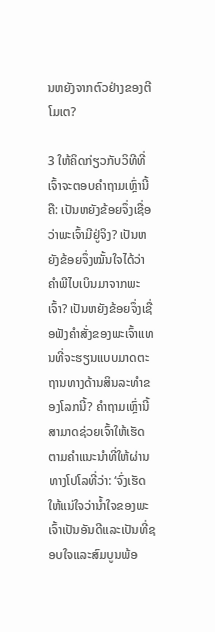ນຫຍັງຈາກຕົວຢ່າງຂອງຕີໂມເຕ?

3 ໃຫ້ຄິດກ່ຽວກັບວິທີທີ່ເຈົ້າຈະຕອບຄຳຖາມເຫຼົ່ານີ້ຄື: ເປັນຫຍັງຂ້ອຍຈຶ່ງເຊື່ອວ່າພະເຈົ້າມີຢູ່ຈິງ? ເປັນຫຍັງຂ້ອຍຈຶ່ງໝັ້ນໃຈໄດ້ວ່າຄຳພີໄບເບິນມາຈາກພະເຈົ້າ? ເປັນຫຍັງຂ້ອຍຈຶ່ງເຊື່ອຟັງຄຳສັ່ງຂອງພະເຈົ້າແທນທີ່ຈະຮຽນແບບມາດຕະຖານທາງດ້ານສິນລະທຳຂອງໂລກນີ້? ຄຳຖາມເຫຼົ່ານີ້ສາມາດຊ່ວຍເຈົ້າໃຫ້ເຮັດຕາມຄຳແນະນຳທີ່ໃຫ້ຜ່ານທາງໂປໂລທີ່ວ່າ: ‘ຈົ່ງເຮັດໃຫ້ແນ່ໃຈວ່ານໍ້າໃຈຂອງພະເຈົ້າເປັນອັນດີແລະເປັນທີ່ຊອບໃຈແລະສົມບູນພ້ອ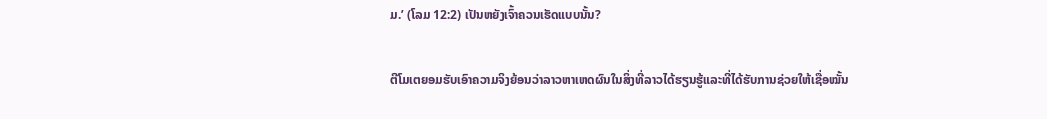ມ.’ (ໂລມ 12:2) ເປັນຫຍັງເຈົ້າຄວນເຮັດແບບນັ້ນ?

ຕີໂມເຕຍອມຮັບເອົາຄວາມຈິງຍ້ອນວ່າລາວຫາເຫດຜົນໃນສິ່ງທີ່ລາວໄດ້ຮຽນຮູ້ແລະທີ່ໄດ້ຮັບການຊ່ວຍໃຫ້ເຊື່ອໝັ້ນ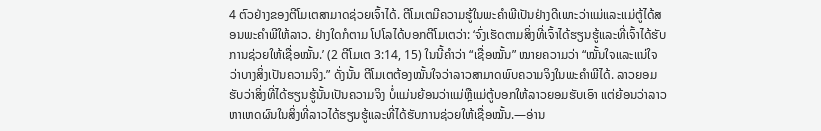4 ຕົວຢ່າງຂອງຕີໂມເຕສາມາດຊ່ວຍເຈົ້າໄດ້. ຕີໂມເຕມີຄວາມຮູ້ໃນພະຄຳພີເປັນຢ່າງດີເພາະວ່າແມ່ແລະແມ່ຕູ້ໄດ້ສອນພະຄຳພີໃຫ້ລາວ. ຢ່າງໃດກໍຕາມ ໂປໂລໄດ້ບອກຕີໂມເຕວ່າ: ‘ຈົ່ງເຮັດຕາມສິ່ງທີ່ເຈົ້າໄດ້ຮຽນຮູ້ແລະທີ່ເຈົ້າໄດ້ຮັບການຊ່ວຍໃຫ້ເຊື່ອໝັ້ນ.’ (2 ຕີໂມເຕ 3:14, 15) ໃນນີ້ຄຳວ່າ “ເຊື່ອໝັ້ນ” ໝາຍຄວາມວ່າ “ໝັ້ນໃຈແລະແນ່ໃຈວ່າບາງສິ່ງເປັນຄວາມຈິງ.” ດັ່ງນັ້ນ ຕີໂມເຕຕ້ອງໝັ້ນໃຈວ່າລາວສາມາດພົບຄວາມຈິງໃນພະຄຳພີໄດ້. ລາວຍອມຮັບວ່າສິ່ງທີ່ໄດ້ຮຽນຮູ້ນັ້ນເປັນຄວາມຈິງ ບໍ່ແມ່ນຍ້ອນວ່າແມ່ຫຼືແມ່ຕູ້ບອກໃຫ້ລາວຍອມຮັບເອົາ ແຕ່ຍ້ອນວ່າລາວຫາເຫດຜົນໃນສິ່ງທີ່ລາວໄດ້ຮຽນຮູ້ແລະທີ່ໄດ້ຮັບການຊ່ວຍໃຫ້ເຊື່ອໝັ້ນ.—ອ່ານ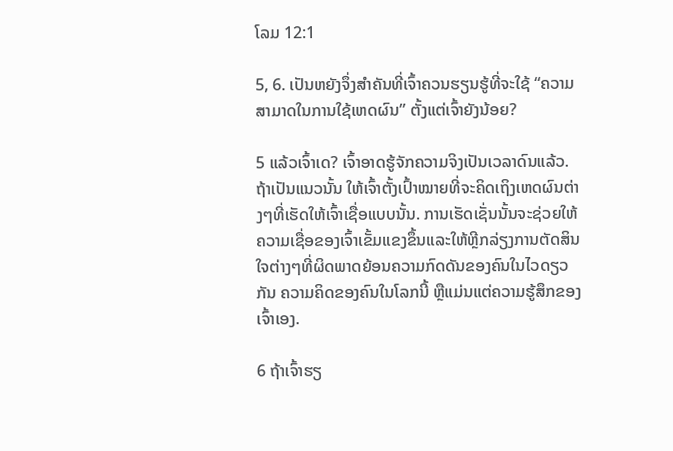ໂລມ 12:1

5, 6. ເປັນຫຍັງຈຶ່ງສຳຄັນທີ່ເຈົ້າຄວນຮຽນຮູ້ທີ່ຈະໃຊ້ “ຄວາມສາມາດໃນການໃຊ້ເຫດຜົນ” ຕັ້ງແຕ່ເຈົ້າຍັງນ້ອຍ?

5 ແລ້ວເຈົ້າເດ? ເຈົ້າອາດຮູ້ຈັກຄວາມຈິງເປັນເວລາດົນແລ້ວ. ຖ້າເປັນແນວນັ້ນ ໃຫ້ເຈົ້າຕັ້ງເປົ້າໝາຍທີ່ຈະຄິດເຖິງເຫດຜົນຕ່າງໆທີ່ເຮັດໃຫ້ເຈົ້າເຊື່ອແບບນັ້ນ. ການເຮັດເຊັ່ນນັ້ນຈະຊ່ວຍໃຫ້ຄວາມເຊື່ອຂອງເຈົ້າເຂັ້ມແຂງຂຶ້ນແລະໃຫ້ຫຼີກລ່ຽງການຕັດສິນໃຈຕ່າງໆທີ່ຜິດພາດຍ້ອນຄວາມກົດດັນຂອງຄົນໃນໄວດຽວກັນ ຄວາມຄິດຂອງຄົນໃນໂລກນີ້ ຫຼືແມ່ນແຕ່ຄວາມຮູ້ສຶກຂອງເຈົ້າເອງ.

6 ຖ້າເຈົ້າຮຽ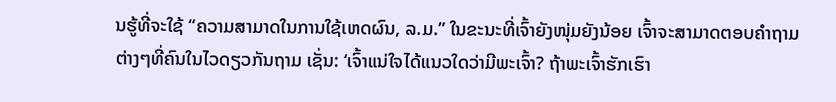ນຮູ້ທີ່ຈະໃຊ້ “ຄວາມສາມາດໃນການໃຊ້ເຫດຜົນ, ລ.ມ.” ໃນຂະນະທີ່ເຈົ້າຍັງໜຸ່ມຍັງນ້ອຍ ເຈົ້າຈະສາມາດຕອບຄຳຖາມຕ່າງໆທີ່ຄົນໃນໄວດຽວກັນຖາມ ເຊັ່ນ: ‘ເຈົ້າແນ່ໃຈໄດ້ແນວໃດວ່າມີພະເຈົ້າ? ຖ້າພະເຈົ້າຮັກເຮົາ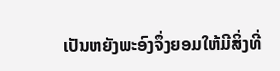ເປັນຫຍັງພະອົງຈຶ່ງຍອມໃຫ້ມີສິ່ງທີ່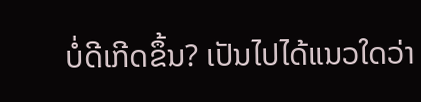ບໍ່ດີເກີດຂຶ້ນ? ເປັນໄປໄດ້ແນວໃດວ່າ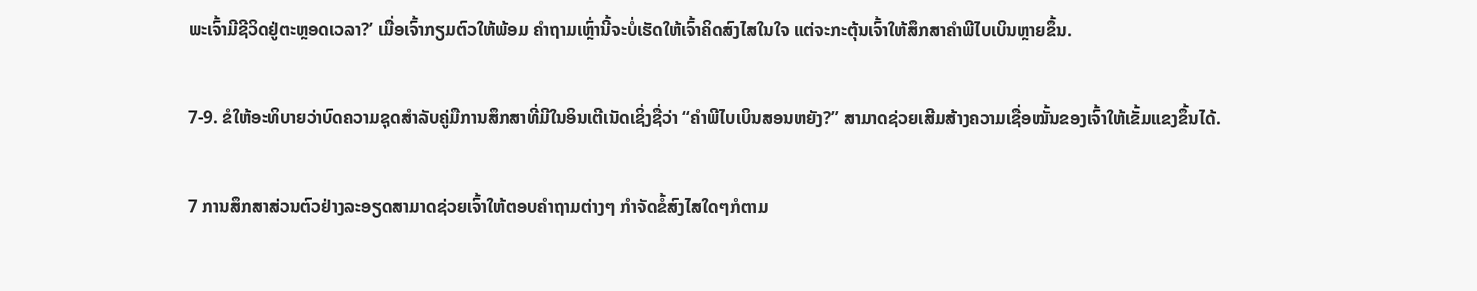ພະເຈົ້າມີຊີວິດຢູ່ຕະຫຼອດເວລາ?’ ເມື່ອເຈົ້າກຽມຕົວໃຫ້ພ້ອມ ຄຳຖາມເຫຼົ່ານີ້ຈະບໍ່ເຮັດໃຫ້ເຈົ້າຄິດສົງໄສໃນໃຈ ແຕ່ຈະກະຕຸ້ນເຈົ້າໃຫ້ສຶກສາຄຳພີໄບເບິນຫຼາຍຂຶ້ນ.

7-9. ຂໍໃຫ້ອະທິບາຍວ່າບົດຄວາມຊຸດສຳລັບຄູ່ມືການສຶກສາທີ່ມີໃນອິນເຕີເນັດເຊິ່ງຊື່ວ່າ “ຄຳພີໄບເບິນສອນຫຍັງ?” ສາມາດຊ່ວຍເສີມສ້າງຄວາມເຊື່ອໝັ້ນຂອງເຈົ້າໃຫ້ເຂັ້ມແຂງຂຶ້ນໄດ້.

7 ການສຶກສາສ່ວນຕົວຢ່າງລະອຽດສາມາດຊ່ວຍເຈົ້າໃຫ້ຕອບຄຳຖາມຕ່າງໆ ກຳຈັດຂໍ້ສົງໄສໃດໆກໍຕາມ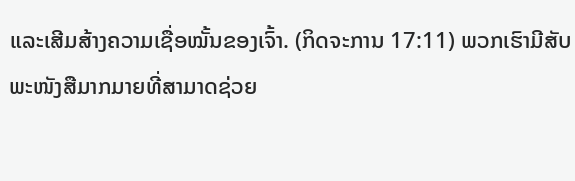ແລະເສີມສ້າງຄວາມເຊື່ອໝັ້ນຂອງເຈົ້າ. (ກິດຈະການ 17:11) ພວກເຮົາມີສັບພະໜັງສືມາກມາຍທີ່ສາມາດຊ່ວຍ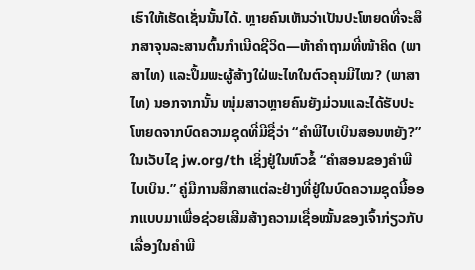ເຮົາໃຫ້ເຮັດເຊັ່ນນັ້ນໄດ້. ຫຼາຍຄົນເຫັນວ່າເປັນປະໂຫຍດທີ່ຈະສຶກສາຈຸນລະສານຕົ້ນກຳເນີດຊີວິດ—ຫ້າຄຳຖາມທີ່ໜ້າຄິດ (ພາສາໄທ) ແລະປຶ້ມພະຜູ້ສ້າງໃຝ່ພະໄທໃນຕົວຄຸນມີໄໝ? (ພາສາໄທ) ນອກຈາກນັ້ນ ໜຸ່ມສາວຫຼາຍຄົນຍັງມ່ວນແລະໄດ້ຮັບປະໂຫຍດຈາກບົດຄວາມຊຸດທີ່ມີຊື່ວ່າ “ຄຳພີໄບເບິນສອນຫຍັງ?” ໃນເວັບໄຊ jw.org/th ເຊິ່ງຢູ່ໃນຫົວຂໍ້ “ຄຳສອນຂອງຄຳພີໄບເບິນ.” ຄູ່ມືການສຶກສາແຕ່ລະຢ່າງທີ່ຢູ່ໃນບົດຄວາມຊຸດນີ້ອອກແບບມາເພື່ອຊ່ວຍເສີມສ້າງຄວາມເຊື່ອໝັ້ນຂອງເຈົ້າກ່ຽວກັບເລື່ອງໃນຄຳພີ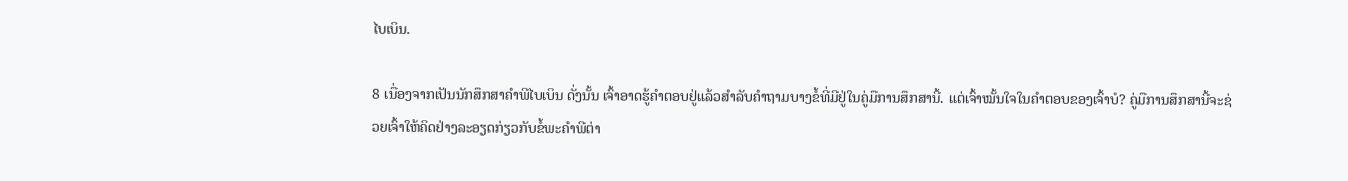ໄບເບິນ.

8 ເນື່ອງຈາກເປັນນັກສຶກສາຄຳພີໄບເບິນ ດັ່ງນັ້ນ ເຈົ້າອາດຮູ້ຄຳຕອບຢູ່ແລ້ວສຳລັບຄຳຖາມບາງຂໍ້ທີ່ມີຢູ່ໃນຄູ່ມືການສຶກສານີ້. ແຕ່ເຈົ້າໝັ້ນໃຈໃນຄຳຕອບຂອງເຈົ້າບໍ? ຄູ່ມືການສຶກສານີ້ຈະຊ່ວຍເຈົ້າໃຫ້ຄິດຢ່າງລະອຽດກ່ຽວກັບຂໍ້ພະຄຳພີຕ່າ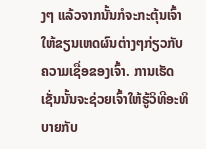ງໆ ແລ້ວຈາກນັ້ນກໍຈະກະຕຸ້ນເຈົ້າໃຫ້ຂຽນເຫດຜົນຕ່າງໆກ່ຽວກັບຄວາມເຊື່ອຂອງເຈົ້າ. ການເຮັດເຊັ່ນນັ້ນຈະຊ່ວຍເຈົ້າໃຫ້ຮູ້ວິທີອະທິບາຍກັບ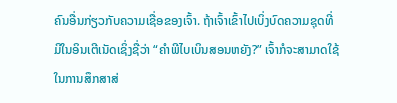ຄົນອື່ນກ່ຽວກັບຄວາມເຊື່ອຂອງເຈົ້າ. ຖ້າເຈົ້າເຂົ້າໄປເບິ່ງບົດຄວາມຊຸດທີ່ມີໃນອິນເຕີເນັດເຊິ່ງຊື່ວ່າ “ຄຳພີໄບເບິນສອນຫຍັງ?” ເຈົ້າກໍຈະສາມາດໃຊ້ໃນການສຶກສາສ່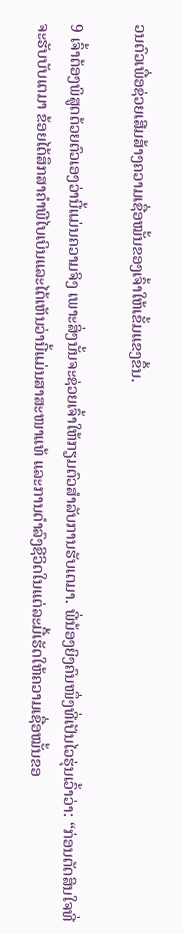ວນຕົວເພື່ອຊ່ວຍເສີມສ້າງຄວາມເຊື່ອໝັ້ນຂອງເຈົ້າໃຫ້ເຂັ້ມແຂງຂຶ້ນ.

9 ເຈົ້າຕ້ອງພິສູດດ້ວຍຕົວເອງວ່ານີ້ແມ່ນຄວາມຈິງ ເພາະສິ່ງນັ້ນຈະຊ່ວຍເຈົ້າໃຫ້ກຽມຕົວສຳລັບການຮັບເຕມາ. ພີ່ນ້ອງຍິງຄົນໜຶ່ງທີ່ເປັນໄວຮຸ່ນເວົ້າວ່າ: “ກ່ອນຕັດສິນໃຈທີ່ຈະຮັບບັບເຕມາ ຂ້ອຍໄດ້ສຶກສາຄຳພີໄບເບິນແລະໄດ້ເຫັນວ່ານີ້ແມ່ນສາສະໜາແທ້ ແລະການດຳລົງຊີວິດໃນແຕ່ລະມື້ເຮັດໃຫ້ຄວາມເຊື່ອໝັ້ນຂອ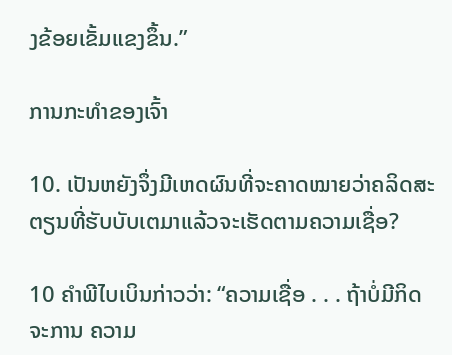ງຂ້ອຍເຂັ້ມແຂງຂຶ້ນ.”

ການກະທຳຂອງເຈົ້າ

10. ເປັນຫຍັງຈຶ່ງມີເຫດຜົນທີ່ຈະຄາດໝາຍວ່າຄລິດສະຕຽນທີ່ຮັບບັບເຕມາແລ້ວຈະເຮັດຕາມຄວາມເຊື່ອ?

10 ຄຳພີໄບເບິນກ່າວວ່າ: “ຄວາມເຊື່ອ . . . ຖ້າບໍ່ມີກິດຈະການ ຄວາມ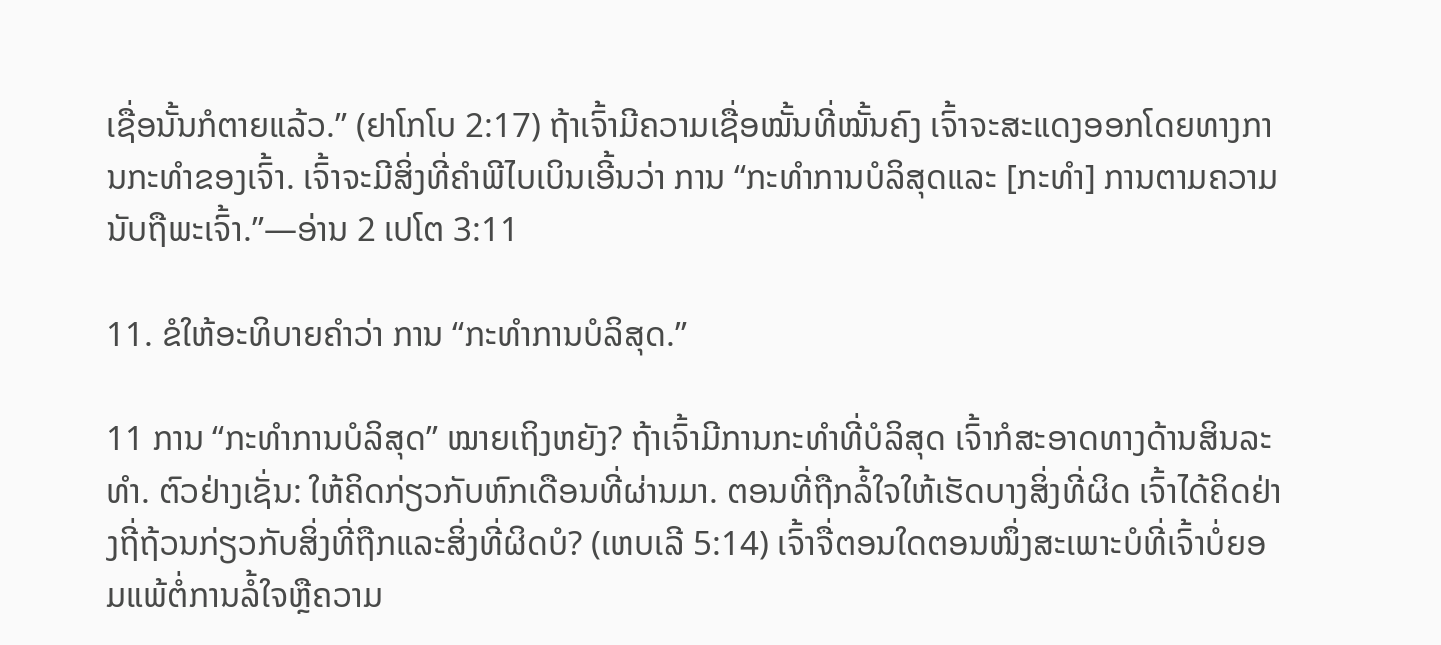ເຊື່ອນັ້ນກໍຕາຍແລ້ວ.” (ຢາໂກໂບ 2:17) ຖ້າເຈົ້າມີຄວາມເຊື່ອໝັ້ນທີ່ໝັ້ນຄົງ ເຈົ້າຈະສະແດງອອກໂດຍທາງການກະທຳຂອງເຈົ້າ. ເຈົ້າຈະມີສິ່ງທີ່ຄຳພີໄບເບິນເອີ້ນວ່າ ການ “ກະທຳການບໍລິສຸດແລະ [ກະທຳ] ການຕາມຄວາມນັບຖືພະເຈົ້າ.”—ອ່ານ 2 ເປໂຕ 3:11

11. ຂໍໃຫ້ອະທິບາຍຄຳວ່າ ການ “ກະທຳການບໍລິສຸດ.”

11 ການ “ກະທຳການບໍລິສຸດ” ໝາຍເຖິງຫຍັງ? ຖ້າເຈົ້າມີການກະທຳທີ່ບໍລິສຸດ ເຈົ້າກໍສະອາດທາງດ້ານສິນລະທຳ. ຕົວຢ່າງເຊັ່ນ: ໃຫ້ຄິດກ່ຽວກັບຫົກເດືອນທີ່ຜ່ານມາ. ຕອນທີ່ຖືກລໍ້ໃຈໃຫ້ເຮັດບາງສິ່ງທີ່ຜິດ ເຈົ້າໄດ້ຄິດຢ່າງຖີ່ຖ້ວນກ່ຽວກັບສິ່ງທີ່ຖືກແລະສິ່ງທີ່ຜິດບໍ? (ເຫບເລີ 5:14) ເຈົ້າຈື່ຕອນໃດຕອນໜຶ່ງສະເພາະບໍທີ່ເຈົ້າບໍ່ຍອມແພ້ຕໍ່ການລໍ້ໃຈຫຼືຄວາມ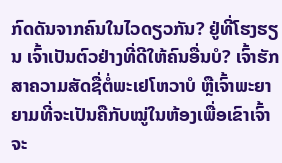ກົດດັນຈາກຄົນໃນໄວດຽວກັນ? ຢູ່ທີ່ໂຮງຮຽນ ເຈົ້າເປັນຕົວຢ່າງທີ່ດີໃຫ້ຄົນອື່ນບໍ? ເຈົ້າຮັກສາຄວາມສັດຊື່ຕໍ່ພະເຢໂຫວາບໍ ຫຼືເຈົ້າພະຍາຍາມທີ່ຈະເປັນຄືກັບໝູ່ໃນຫ້ອງເພື່ອເຂົາເຈົ້າຈະ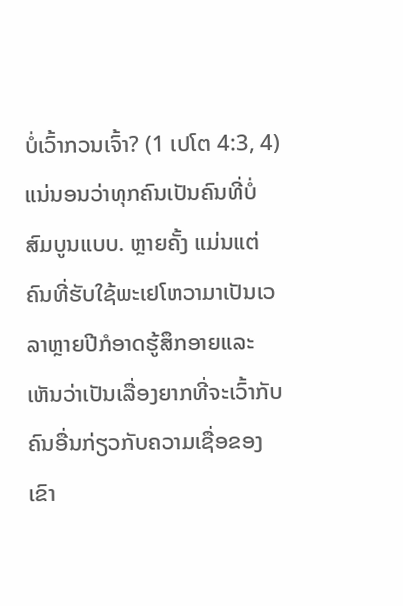ບໍ່ເວົ້າກວນເຈົ້າ? (1 ເປໂຕ 4:3, 4) ແນ່ນອນວ່າທຸກຄົນເປັນຄົນທີ່ບໍ່ສົມບູນແບບ. ຫຼາຍຄັ້ງ ແມ່ນແຕ່ຄົນທີ່ຮັບໃຊ້ພະເຢໂຫວາມາເປັນເວລາຫຼາຍປີກໍອາດຮູ້ສຶກອາຍແລະເຫັນວ່າເປັນເລື່ອງຍາກທີ່ຈະເວົ້າກັບຄົນອື່ນກ່ຽວກັບຄວາມເຊື່ອຂອງເຂົາ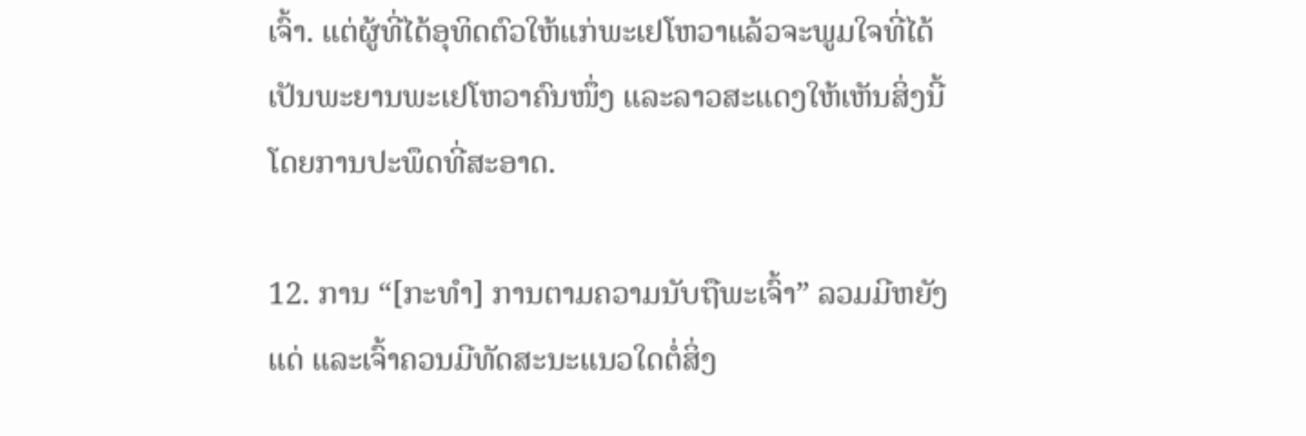ເຈົ້າ. ແຕ່ຜູ້ທີ່ໄດ້ອຸທິດຕົວໃຫ້ແກ່ພະເຢໂຫວາແລ້ວຈະພູມໃຈທີ່ໄດ້ເປັນພະຍານພະເຢໂຫວາຄົນໜຶ່ງ ແລະລາວສະແດງໃຫ້ເຫັນສິ່ງນີ້ໂດຍການປະພຶດທີ່ສະອາດ.

12. ການ “[ກະທຳ] ການຕາມຄວາມນັບຖືພະເຈົ້າ” ລວມມີຫຍັງແດ່ ແລະເຈົ້າຄວນມີທັດສະນະແນວໃດຕໍ່ສິ່ງ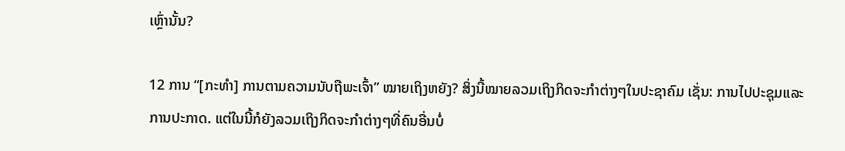ເຫຼົ່ານັ້ນ?

12 ການ “[ກະທຳ] ການຕາມຄວາມນັບຖືພະເຈົ້າ” ໝາຍເຖິງຫຍັງ? ສິ່ງນີ້ໝາຍລວມເຖິງກິດຈະກຳຕ່າງໆໃນປະຊາຄົມ ເຊັ່ນ: ການໄປປະຊຸມແລະການປະກາດ. ແຕ່ໃນນີ້ກໍຍັງລວມເຖິງກິດຈະກຳຕ່າງໆທີ່ຄົນອື່ນບໍ່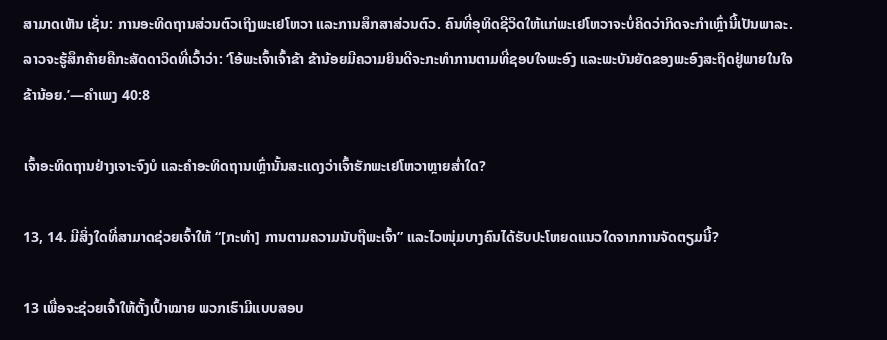ສາມາດເຫັນ ເຊັ່ນ: ການອະທິດຖານສ່ວນຕົວເຖິງພະເຢໂຫວາ ແລະການສຶກສາສ່ວນຕົວ. ຄົນທີ່ອຸທິດຊີວິດໃຫ້ແກ່ພະເຢໂຫວາຈະບໍ່ຄິດວ່າກິດຈະກຳເຫຼົ່ານີ້ເປັນພາລະ. ລາວຈະຮູ້ສຶກຄ້າຍຄືກະສັດດາວິດທີ່ເວົ້າວ່າ: ‘ໂອ້ພະເຈົ້າເຈົ້າຂ້າ ຂ້ານ້ອຍມີຄວາມຍິນດີຈະກະທຳການຕາມທີ່ຊອບໃຈພະອົງ ແລະພະບັນຍັດຂອງພະອົງສະຖິດຢູ່ພາຍໃນໃຈຂ້ານ້ອຍ.’—ຄຳເພງ 40:8

ເຈົ້າອະທິດຖານຢ່າງເຈາະຈົງບໍ ແລະຄຳອະທິດຖານເຫຼົ່ານັ້ນສະແດງວ່າເຈົ້າຮັກພະເຢໂຫວາຫຼາຍສໍ່າໃດ?

13, 14. ມີສິ່ງໃດທີ່ສາມາດຊ່ວຍເຈົ້າໃຫ້ “[ກະທຳ] ການຕາມຄວາມນັບຖືພະເຈົ້າ” ແລະໄວໜຸ່ມບາງຄົນໄດ້ຮັບປະໂຫຍດແນວໃດຈາກການຈັດຕຽມນີ້?

13 ເພື່ອຈະຊ່ວຍເຈົ້າໃຫ້ຕັ້ງເປົ້າໝາຍ ພວກເຮົາມີແບບສອບ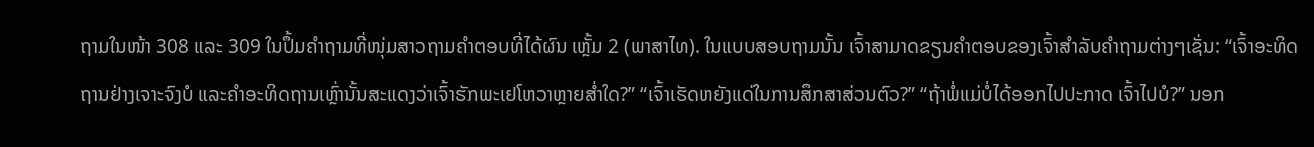ຖາມໃນໜ້າ 308 ແລະ 309 ໃນປຶ້ມຄຳຖາມທີ່ໜຸ່ມສາວຖາມຄຳຕອບທີ່ໄດ້ຜົນ ເຫຼັ້ມ 2 (ພາສາໄທ). ໃນແບບສອບຖາມນັ້ນ ເຈົ້າສາມາດຂຽນຄຳຕອບຂອງເຈົ້າສຳລັບຄຳຖາມຕ່າງໆເຊັ່ນ: “ເຈົ້າອະທິດຖານຢ່າງເຈາະຈົງບໍ ແລະຄຳອະທິດຖານເຫຼົ່ານັ້ນສະແດງວ່າເຈົ້າຮັກພະເຢໂຫວາຫຼາຍສໍ່າໃດ?” “ເຈົ້າເຮັດຫຍັງແດ່ໃນການສຶກສາສ່ວນຕົວ?” “ຖ້າພໍ່ແມ່ບໍ່ໄດ້ອອກໄປປະກາດ ເຈົ້າໄປບໍ?” ນອກ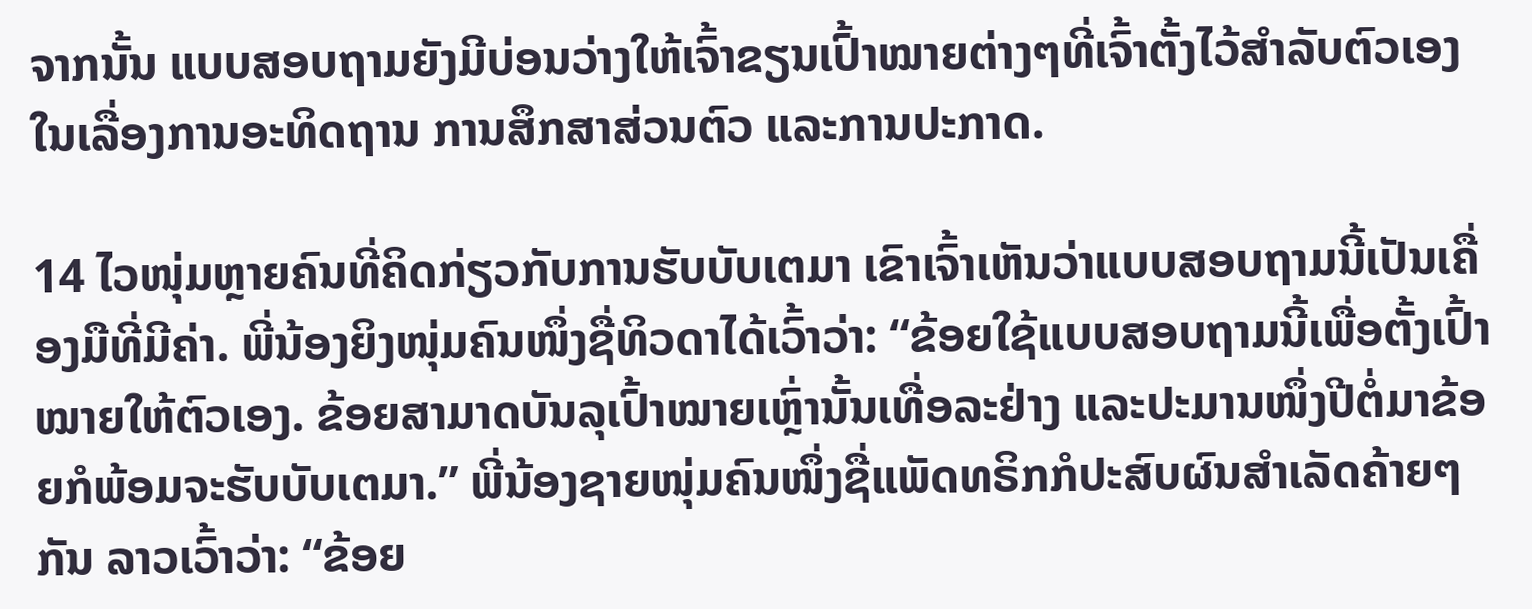ຈາກນັ້ນ ແບບສອບຖາມຍັງມີບ່ອນວ່າງໃຫ້ເຈົ້າຂຽນເປົ້າໝາຍຕ່າງໆທີ່ເຈົ້າຕັ້ງໄວ້ສຳລັບຕົວເອງໃນເລື່ອງການອະທິດຖານ ການສຶກສາສ່ວນຕົວ ແລະການປະກາດ.

14 ໄວໜຸ່ມຫຼາຍຄົນທີ່ຄິດກ່ຽວກັບການຮັບບັບເຕມາ ເຂົາເຈົ້າເຫັນວ່າແບບສອບຖາມນີ້ເປັນເຄື່ອງມືທີ່ມີຄ່າ. ພີ່ນ້ອງຍິງໜຸ່ມຄົນໜຶ່ງຊື່ທິວດາໄດ້ເວົ້າວ່າ: “ຂ້ອຍໃຊ້ແບບສອບຖາມນີ້ເພື່ອຕັ້ງເປົ້າໝາຍໃຫ້ຕົວເອງ. ຂ້ອຍສາມາດບັນລຸເປົ້າໝາຍເຫຼົ່ານັ້ນເທື່ອລະຢ່າງ ແລະປະມານໜຶ່ງປີຕໍ່ມາຂ້ອຍກໍພ້ອມຈະຮັບບັບເຕມາ.” ພີ່ນ້ອງຊາຍໜຸ່ມຄົນໜຶ່ງຊື່ແພັດທຣິກກໍປະສົບຜົນສຳເລັດຄ້າຍໆກັນ ລາວເວົ້າວ່າ: “ຂ້ອຍ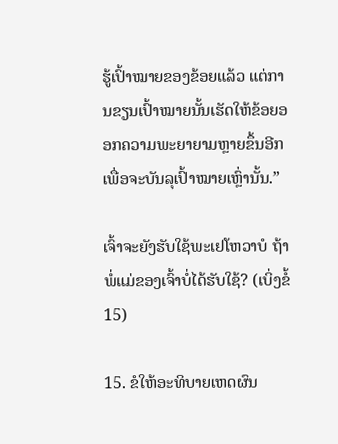ຮູ້ເປົ້າໝາຍຂອງຂ້ອຍແລ້ວ ແຕ່ການຂຽນເປົ້າໝາຍນັ້ນເຮັດໃຫ້ຂ້ອຍອອກຄວາມພະຍາຍາມຫຼາຍຂຶ້ນອີກເພື່ອຈະບັນລຸເປົ້າໝາຍເຫຼົ່ານັ້ນ.”

ເຈົ້າຈະຍັງຮັບໃຊ້ພະເຢໂຫວາບໍ ຖ້າພໍ່ແມ່ຂອງເຈົ້າບໍ່ໄດ້ຮັບໃຊ້? (ເບິ່ງຂໍ້ 15)

15. ຂໍໃຫ້ອະທິບາຍເຫດຜົນ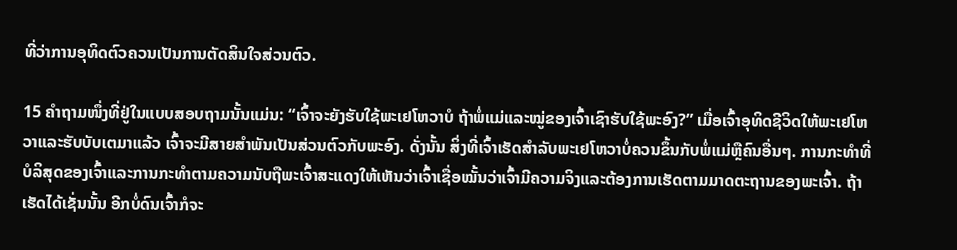ທີ່ວ່າການອຸທິດຕົວຄວນເປັນການຕັດສິນໃຈສ່ວນຕົວ.

15 ຄຳຖາມໜຶ່ງທີ່ຢູ່ໃນແບບສອບຖາມນັ້ນແມ່ນ: “ເຈົ້າຈະຍັງຮັບໃຊ້ພະເຢໂຫວາບໍ ຖ້າພໍ່ແມ່ແລະໝູ່ຂອງເຈົ້າເຊົາຮັບໃຊ້ພະອົງ?” ເມື່ອເຈົ້າອຸທິດຊີວິດໃຫ້ພະເຢໂຫວາແລະຮັບບັບເຕມາແລ້ວ ເຈົ້າຈະມີສາຍສຳພັນເປັນສ່ວນຕົວກັບພະອົງ. ດັ່ງນັ້ນ ສິ່ງທີ່ເຈົ້າເຮັດສຳລັບພະເຢໂຫວາບໍ່ຄວນຂຶ້ນກັບພໍ່ແມ່ຫຼືຄົນອື່ນໆ. ການກະທຳທີ່ບໍລິສຸດຂອງເຈົ້າແລະການກະທຳຕາມຄວາມນັບຖືພະເຈົ້າສະແດງໃຫ້ເຫັນວ່າເຈົ້າເຊື່ອໝັ້ນວ່າເຈົ້າມີຄວາມຈິງແລະຕ້ອງການເຮັດຕາມມາດຕະຖານຂອງພະເຈົ້າ. ຖ້າເຮັດໄດ້ເຊັ່ນນັ້ນ ອີກບໍ່ດົນເຈົ້າກໍຈະ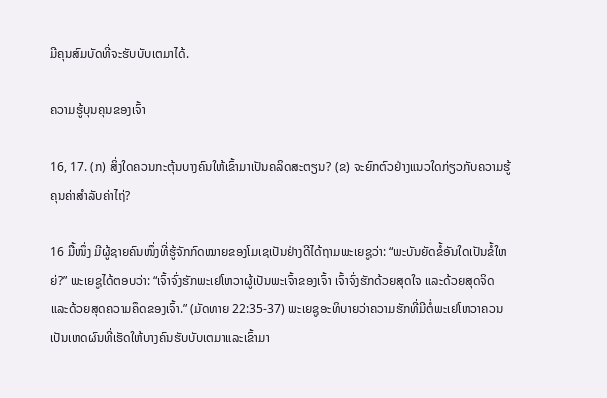ມີຄຸນສົມບັດທີ່ຈະຮັບບັບເຕມາໄດ້.

ຄວາມຮູ້ບຸນຄຸນຂອງເຈົ້າ

16, 17. (ກ) ສິ່ງໃດຄວນກະຕຸ້ນບາງຄົນໃຫ້ເຂົ້າມາເປັນຄລິດສະຕຽນ? (ຂ) ຈະຍົກຕົວຢ່າງແນວໃດກ່ຽວກັບຄວາມຮູ້ຄຸນຄ່າສຳລັບຄ່າໄຖ່?

16 ມື້ໜຶ່ງ ມີຜູ້ຊາຍຄົນໜຶ່ງທີ່ຮູ້ຈັກກົດໝາຍຂອງໂມເຊເປັນຢ່າງດີໄດ້ຖາມພະເຍຊູວ່າ: “ພະບັນຍັດຂໍ້ອັນໃດເປັນຂໍ້ໃຫຍ່?” ພະເຍຊູໄດ້ຕອບວ່າ: “ເຈົ້າຈົ່ງຮັກພະເຢໂຫວາຜູ້ເປັນພະເຈົ້າຂອງເຈົ້າ ເຈົ້າຈົ່ງຮັກດ້ວຍສຸດໃຈ ແລະດ້ວຍສຸດຈິດ ແລະດ້ວຍສຸດຄວາມຄຶດຂອງເຈົ້າ.” (ມັດທາຍ 22:35-37) ພະເຍຊູອະທິບາຍວ່າຄວາມຮັກທີ່ມີຕໍ່ພະເຢໂຫວາຄວນເປັນເຫດຜົນທີ່ເຮັດໃຫ້ບາງຄົນຮັບບັບເຕມາແລະເຂົ້າມາ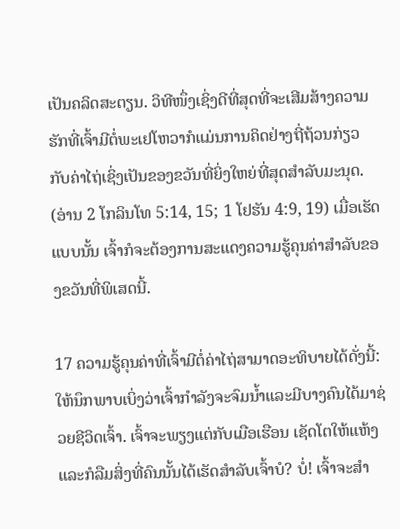ເປັນຄລິດສະຕຽນ. ວິທີໜຶ່ງເຊິ່ງດີທີ່ສຸດທີ່ຈະເສີມສ້າງຄວາມຮັກທີ່ເຈົ້າມີຕໍ່ພະເຢໂຫວາກໍແມ່ນການຄິດຢ່າງຖີ່ຖ້ວນກ່ຽວກັບຄ່າໄຖ່ເຊິ່ງເປັນຂອງຂວັນທີ່ຍິ່ງໃຫຍ່ທີ່ສຸດສຳລັບມະນຸດ. (ອ່ານ 2 ໂກລິນໂທ 5:14, 15; 1 ໂຢຮັນ 4:9, 19) ເມື່ອເຮັດແບບນັ້ນ ເຈົ້າກໍຈະຕ້ອງການສະແດງຄວາມຮູ້ຄຸນຄ່າສຳລັບຂອງຂວັນທີ່ພິເສດນີ້.

17 ຄວາມຮູ້ຄຸນຄ່າທີ່ເຈົ້າມີຕໍ່ຄ່າໄຖ່ສາມາດອະທິບາຍໄດ້ດັ່ງນີ້: ໃຫ້ນຶກພາບເບິ່ງວ່າເຈົ້າກຳລັງຈະຈົມນໍ້າແລະມີບາງຄົນໄດ້ມາຊ່ວຍຊີວິດເຈົ້າ. ເຈົ້າຈະພຽງແຕ່ກັບເມືອເຮືອນ ເຊັດໂຕໃຫ້ແຫ້ງ ແລະກໍລືມສິ່ງທີ່ຄົນນັ້ນໄດ້ເຮັດສຳລັບເຈົ້າບໍ? ບໍ່! ເຈົ້າຈະສຳ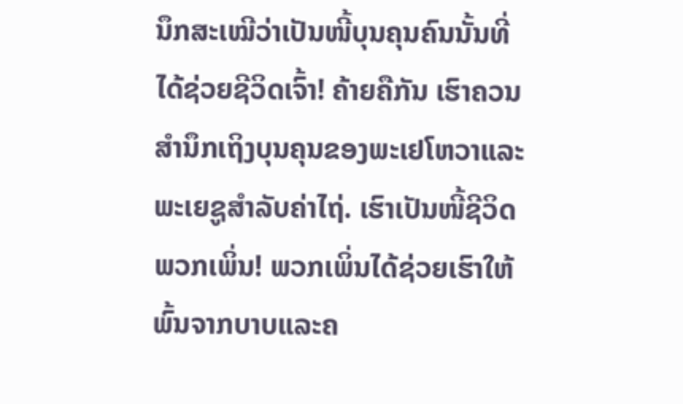ນຶກສະເໝີວ່າເປັນໜີ້ບຸນຄຸນຄົນນັ້ນທີ່ໄດ້ຊ່ວຍຊີວິດເຈົ້າ! ຄ້າຍຄືກັນ ເຮົາຄວນສຳນຶກເຖິງບຸນຄຸນຂອງພະເຢໂຫວາແລະພະເຍຊູສຳລັບຄ່າໄຖ່. ເຮົາເປັນໜີ້ຊີວິດພວກເພິ່ນ! ພວກເພິ່ນໄດ້ຊ່ວຍເຮົາໃຫ້ພົ້ນຈາກບາບແລະຄ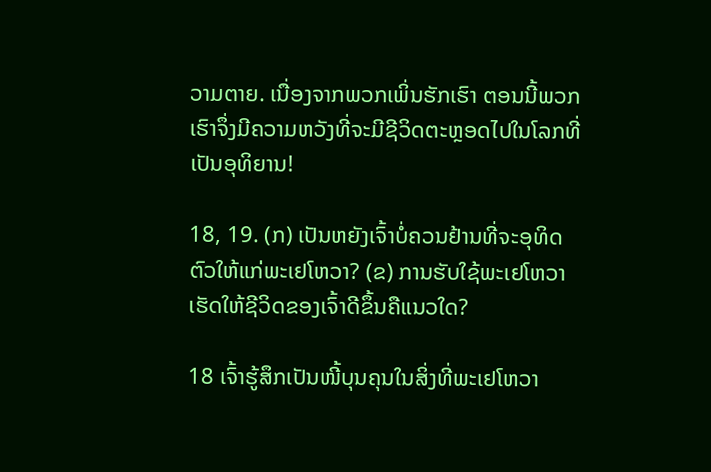ວາມຕາຍ. ເນື່ອງຈາກພວກເພິ່ນຮັກເຮົາ ຕອນນີ້ພວກເຮົາຈຶ່ງມີຄວາມຫວັງທີ່ຈະມີຊີວິດຕະຫຼອດໄປໃນໂລກທີ່ເປັນອຸທິຍານ!

18, 19. (ກ) ເປັນຫຍັງເຈົ້າບໍ່ຄວນຢ້ານທີ່ຈະອຸທິດຕົວໃຫ້ແກ່ພະເຢໂຫວາ? (ຂ) ການຮັບໃຊ້ພະເຢໂຫວາເຮັດໃຫ້ຊີວິດຂອງເຈົ້າດີຂຶ້ນຄືແນວໃດ?

18 ເຈົ້າຮູ້ສຶກເປັນໜີ້ບຸນຄຸນໃນສິ່ງທີ່ພະເຢໂຫວາ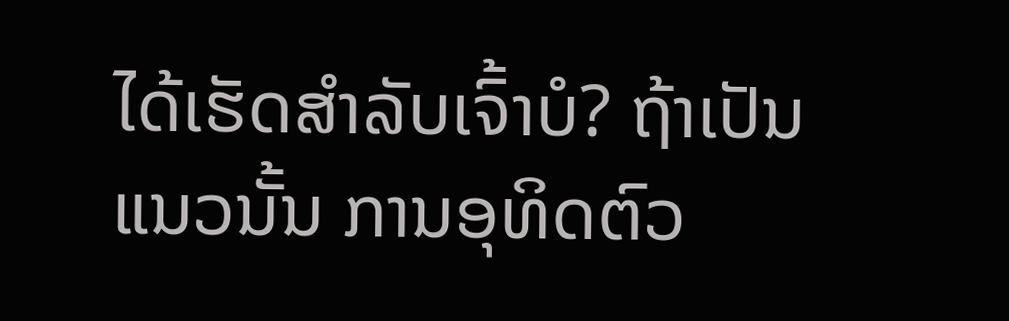ໄດ້ເຮັດສຳລັບເຈົ້າບໍ? ຖ້າເປັນແນວນັ້ນ ການອຸທິດຕົວ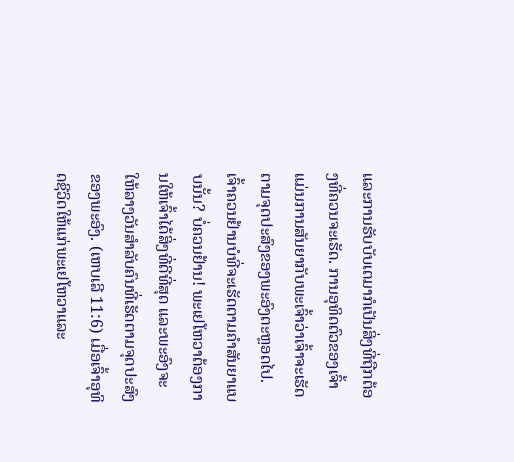ແລະການຮັບບັບເຕມາກໍເປັນສິ່ງທີ່ຖືກຕ້ອງທີ່ຄວນຈະເຮັດ. ການອຸທິດຕົວຂອງເຈົ້າແມ່ນການສັນຍາກັບພະເຈົ້າວ່າເຈົ້າຈະເຮັດຕາມຈຸດປະສົງຂອງພະອົງຕະຫຼອດໄປ. ເຈົ້າຄວນຢ້ານບໍທີ່ຈະເຮັດຕາມຄຳສັນຍາແບບນັ້ນ? ບໍ່ຄວນຢ້ານ! ພະເຢໂຫວາຕ້ອງການໃຫ້ເຈົ້າໄດ້ສິ່ງທີ່ດີທີ່ສຸດ ແລະພະອົງຈະໃຫ້ລາງວັນສຳລັບຄົນທີ່ເຮັດຕາມຈຸດປະສົງຂອງພະອົງ. (ເຫບເລີ 11:6) ເມື່ອເຈົ້າອຸທິດຊີວິດໃຫ້ແກ່ພະເຢໂຫວາແລະ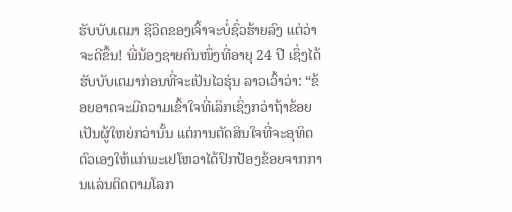ຮັບບັບເຕມາ ຊີວິດຂອງເຈົ້າຈະບໍ່ຊົ່ວຮ້າຍລົງ ແຕ່ວ່າຈະດີຂຶ້ນ! ພີ່ນ້ອງຊາຍຄົນໜຶ່ງທີ່ອາຍຸ 24 ປີ ເຊິ່ງໄດ້ຮັບບັບເຕມາກ່ອນທີ່ຈະເປັນໄວຮຸ່ນ ລາວເວົ້າວ່າ: “ຂ້ອຍອາດຈະມີຄວາມເຂົ້າໃຈທີ່ເລິກເຊິ່ງກວ່າຖ້າຂ້ອຍເປັນຜູ້ໃຫຍ່ກວ່ານັ້ນ ແຕ່ການຕັດສິນໃຈທີ່ຈະອຸທິດຕົວເອງໃຫ້ແກ່ພະເຢໂຫວາໄດ້ປົກປ້ອງຂ້ອຍຈາກການແລ່ນຕິດຕາມໂລກ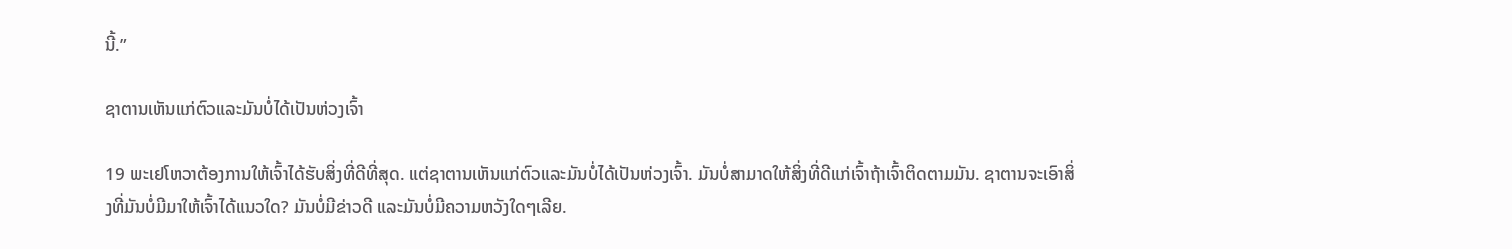ນີ້.”

ຊາຕານເຫັນແກ່ຕົວແລະມັນບໍ່ໄດ້ເປັນຫ່ວງເຈົ້າ

19 ພະເຢໂຫວາຕ້ອງການໃຫ້ເຈົ້າໄດ້ຮັບສິ່ງທີ່ດີທີ່ສຸດ. ແຕ່ຊາຕານເຫັນແກ່ຕົວແລະມັນບໍ່ໄດ້ເປັນຫ່ວງເຈົ້າ. ມັນບໍ່ສາມາດໃຫ້ສິ່ງທີ່ດີແກ່ເຈົ້າຖ້າເຈົ້າຕິດຕາມມັນ. ຊາຕານຈະເອົາສິ່ງທີ່ມັນບໍ່ມີມາໃຫ້ເຈົ້າໄດ້ແນວໃດ? ມັນບໍ່ມີຂ່າວດີ ແລະມັນບໍ່ມີຄວາມຫວັງໃດໆເລີຍ.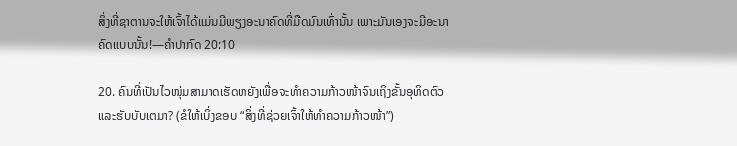ສິ່ງທີ່ຊາຕານຈະໃຫ້ເຈົ້າໄດ້ແມ່ນມີພຽງອະນາຄົດທີ່ມືດມົນເທົ່ານັ້ນ ເພາະມັນເອງຈະມີອະນາຄົດແບບນັ້ນ!—ຄຳປາກົດ 20:10

20. ຄົນທີ່ເປັນໄວໜຸ່ມສາມາດເຮັດຫຍັງເພື່ອຈະທຳຄວາມກ້າວໜ້າຈົນເຖິງຂັ້ນອຸທິດຕົວແລະຮັບບັບເຕມາ? (ຂໍໃຫ້ເບິ່ງຂອບ “ສິ່ງທີ່ຊ່ວຍເຈົ້າໃຫ້ທຳຄວາມກ້າວໜ້າ”)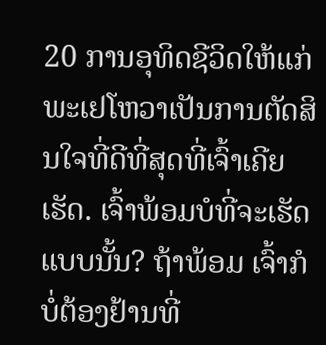20 ການອຸທິດຊີວິດໃຫ້ແກ່ພະເຢໂຫວາເປັນການຕັດສິນໃຈທີ່ດີທີ່ສຸດທີ່ເຈົ້າເຄີຍເຮັດ. ເຈົ້າພ້ອມບໍທີ່ຈະເຮັດແບບນັ້ນ? ຖ້າພ້ອມ ເຈົ້າກໍບໍ່ຕ້ອງຢ້ານທີ່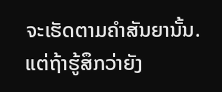ຈະເຮັດຕາມຄຳສັນຍານັ້ນ. ແຕ່ຖ້າຮູ້ສຶກວ່າຍັງ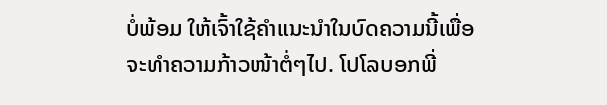ບໍ່ພ້ອມ ໃຫ້ເຈົ້າໃຊ້ຄຳແນະນຳໃນບົດຄວາມນີ້ເພື່ອຈະທຳຄວາມກ້າວໜ້າຕໍ່ໆໄປ. ໂປໂລບອກພີ່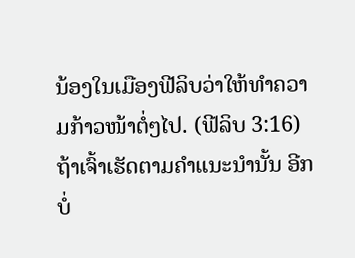ນ້ອງໃນເມືອງຟີລິບວ່າໃຫ້ທຳຄວາມກ້າວໜ້າຕໍ່ໆໄປ. (ຟີລິບ 3:16) ຖ້າເຈົ້າເຮັດຕາມຄຳແນະນຳນັ້ນ ອີກບໍ່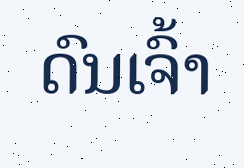ດົນເຈົ້າ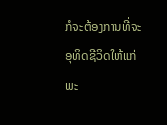ກໍຈະຕ້ອງການທີ່ຈະອຸທິດຊີວິດໃຫ້ແກ່ພະ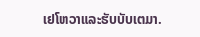ເຢໂຫວາແລະຮັບບັບເຕມາ.